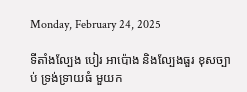Monday, February 24, 2025

ទីតាំងល្បែង បៀរ អាប៉ោង និងល្បែងធួរ ខុសច្បាប់ ទ្រង់ទ្រាយធំ មួយក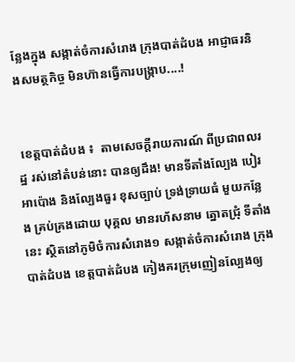ន្លែងក្នុង សង្កាត់ចំការសំរោង ក្រុងបាត់ដំបង អាជ្ញាធរនិងសមត្ថកិច្ច មិនហ៊ានធ្វើការបង្ក្រាប....!


 ខេត្តបាត់ដំបង ៖  តាមសេចក្តីរាយការណ៍ ពីប្រជាពលរដ្ឋ រស់នៅតំបន់នោះ បានឲ្យដឹង! មានទីតាំងល្បែង បៀរ អាប៉ោង និងល្បែងធួរ ខុសច្បាប់ ទ្រង់ទ្រាយធំ មួយកន្លែង គ្រប់គ្រងដោយ បុគ្គល មានរហ័សនាម ត្នោតជ្រុំ ទីតាំងនេះ ស្ថិតនៅភូមិចំការសំរោង១ សង្កាត់ចំការសំរោង ក្រុងបាត់ដំបង ខេត្តបាត់ដំបង កៀងគរក្រុមញៀនល្បែងឲ្យ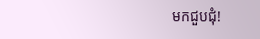មកជួបជុំ!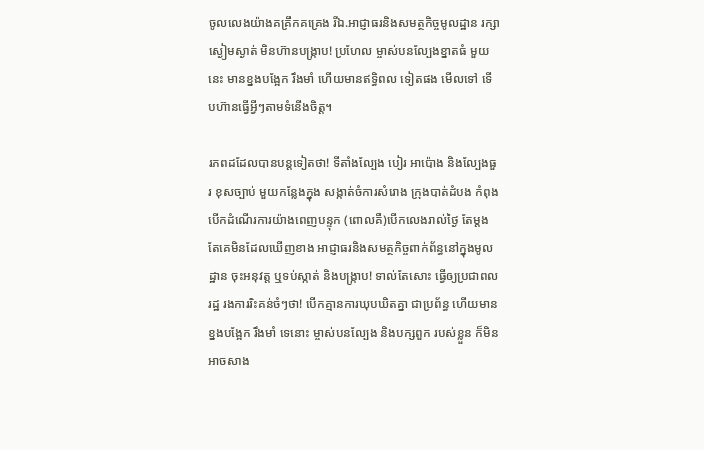ចូលលេងយ៉ាងគគ្រឹកគគ្រេង រីឯ.អាជ្ញាធរនិងសមត្ថកិច្ចមូលដ្ឋាន រក្សាស្ងៀមស្ងាត់ មិនហ៊ានបង្រ្កាប! ប្រហែល ម្ចាស់បនល្បែងខ្នាតធំ មួយនេះ មានខ្នងបង្អែក រឹងមាំ ហើយមានឥទ្ធិពល ទៀតផង មើលទៅ ទើបហ៊ានធ្វើអ្វីៗតាមទំនើងចិត្ត។

រភពដដែលបានបន្តទៀតថា! ទីតាំងល្បែង បៀរ អាប៉ោង និងល្បែងធួរ ខុសច្បាប់ មួយកន្លែងក្នុង សង្កាត់ចំការសំរោង ក្រុងបាត់ដំបង កំពុងបើកដំណើរការយ៉ាងពេញបន្ទុក (ពោលគឺ)បើកលេងរាល់ថ្ងៃ តែម្តង តែគេមិនដែលឃើញខាង អាជ្ញាធរនិងសមត្ថកិច្ចពាក់ព័ន្ធនៅក្នុងមូលដ្ឋាន ចុះអនុវត្ត ឬទប់ស្កាត់ និងបង្រ្កាប! ទាល់តែសោះ ធ្វើឲ្យប្រជាពលរដ្ឋ រងការរិះគន់ចំៗថា! បើកគ្មានការឃុបឃិតគ្នា ជាប្រព័ន្ធ ហើយមានខ្នងបង្អែក រឹងមាំ ទេនោះ ម្ចាស់បនល្បែង និងបក្សពួក របស់ខ្លួន ក៏មិនអាចសាង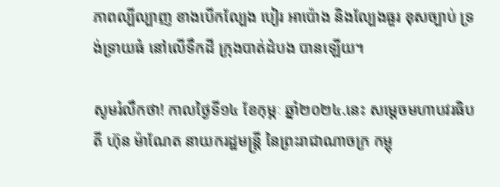ភាពល្បីល្បាញ ខាងបើកល្បែង បៀរ អាប៉ោង និងល្បែងធួរ ខុសច្បាប់ ទ្រង់ទ្រាយធំ នៅលើទឹកដី ក្រុងបាត់ដំបង បានឡើយ។

សូមរំលឹកថា! កាលថ្ងៃទី១៤ ខែកុម្ភៈ ឆ្នាំ២០២៤.នេះ សម្តេចមហាបវរធិបតី ហ៊ុន ម៉ាណែត នាយករដ្ឋមន្ត្រី នៃព្រះរាជាណាចក្រ កម្ពុ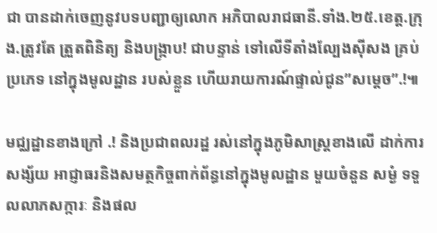ជា បានដាក់ចេញនូវបទបញ្ជាឲ្យលោក អភិបាលរាជធានី.ទាំង.២៥.ខេត្ត.ក្រុង.ត្រូវតែ ត្រួតពិនិត្យ និងបង្រ្កាប! ជាបន្ទាន់ ទៅលើទីតាំងល្បែងសុីសង គ្រប់ប្រភេទ នៅក្នុងមូលដ្ឋាន របស់ខ្លួន ហើយរាយការណ៍ផ្ទាល់ជូន”សម្តេច”.!៕

មជ្ឈដ្ឋានខាងក្រៅ .! និងប្រជាពលរដ្ឋ រស់នៅក្នុងភូមិសាស្រ្តខាងលើ ដាក់ការសង្ស័យ អាជ្ញាធរនិងសមត្ថកិច្ចពាក់ព័ន្ធនៅក្នុងមូលដ្ឋាន មួយចំនួន សម្ងំ ទទួលលាភសក្ការៈ និងផល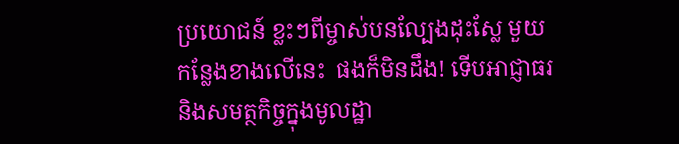ប្រយោជន៍ ខ្លះៗពីម្ចាស់បនល្បែងដុះស្លែ មួយកន្លែងខាងលើនេះ  ផងក៏មិនដឹង! ទើបអាជ្ញាធរនិងសមត្ថកិច្ចក្នុងមូលដ្ឋា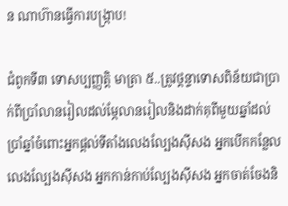ន ណាហ៊ានធ្វើការបង្រ្កាប!

ជំពូកទី៣ ទោសប្បញ្ញត្តិ មាត្រា ៥..ត្រូវថ្តន្ទាទោសពិន័យជាប្រាក់ពីប្រាំលានរៀលដល់ម្ភែលានរៀលនិងដាក់គុពីមួយឆ្នាំដល់ប្រាំឆ្នាំចំពោះអ្នកផ្តល់ទីតាំងលេងល្បែងស៊ីសង អ្នកបើកកន្លែលលេងល្បែងស៊ីសង អ្នកកាន់កាប់ល្បែងស៊ីសង អ្នកចាត់ចែងនិ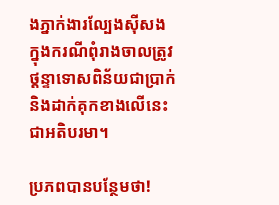ងភ្នាក់ងារល្បែងស៊ីសង ក្នុងករណីពុំរាងចាលត្រូវថ្តន្ទាទោសពិន័យជាប្រាក់និងដាក់គុកខាងលើនេះជាអតិបរមា។

ប្រភពបានបន្ថែមថា!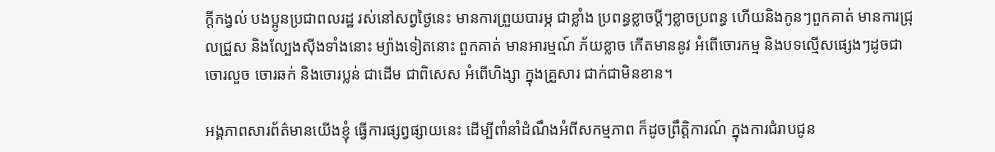ក្តីកង្វល់ បងប្អូនប្រជាពលរដ្ឋ រស់នៅសព្វថ្ងៃនេះ មានការព្រួយបារម្ភ ជាខ្លាំង ប្រពន្ធខ្លាចប្ដីៗខ្លាចប្រពន្ធ ហើយនិងកូនៗពួកគាត់ មានការជ្រុលជ្រួស និងល្បែងស៊ីងទាំងនោះ ម្យ៉ាងទៀតនោះ ពួកគាត់ មានអារម្មណ៍ ភ័យខ្លាច កើតមាននូវ អំពើចោរកម្ម និងបទល្មើសផ្សេងៗដូចជា ចោរលួច ចោរឆក់ និងចោរប្លន់ ជាដើម ជាពិសេស អំពើហិង្សា ក្នុងគ្រួសារ ជាក់ជាមិនខាន។

អង្គភាពសារព័ត៌មានយើងខ្ញុំ ធ្វើការផ្សព្វផ្សាយនេះ ដើម្បីពាំនាំដំណឹងអំពីសកម្មភាព ក៏ដូចព្រឹត្តិការណ៍ ក្នុងការជំរាបជូន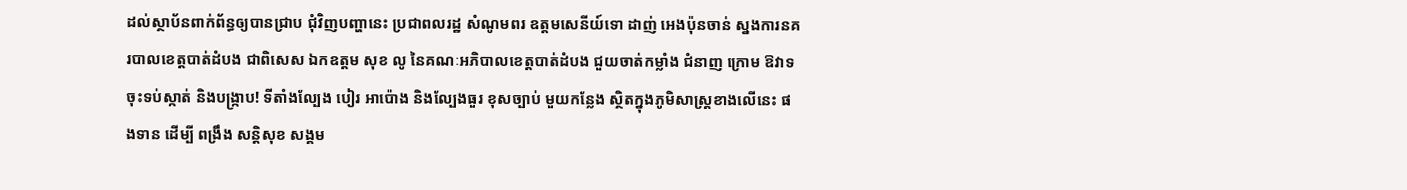ដល់ស្ថាប័នពាក់ព័ន្ធឲ្យបានជ្រាប ជុំវិញបញ្ហានេះ ប្រជាពលរដ្ឋ សំណូមពរ ឧត្តមសេនីយ៍ទោ ដាញ់ អេងប៉ុនចាន់ ស្នងការនគរបាលខេត្តបាត់ដំបង ជាពិសេស ឯកឧត្តម សុខ លូ នៃគណៈអភិបាលខេត្តបាត់ដំបង ជួយចាត់កម្លាំង ជំនាញ ក្រោម ឱវាទ ចុះទប់ស្កាត់ និងបង្ក្រាប! ទីតាំងល្បែង បៀរ អាប៉ោង និងល្បែងធួរ ខុសច្បាប់ មួយកន្លែង ស្ថិតក្នុងភូមិសាស្រ្តខាងលើនេះ ផងទាន ដើម្បី ពង្រឹង សន្តិសុខ សង្គម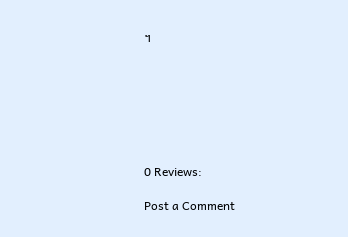។







0 Reviews:

Post a Comment